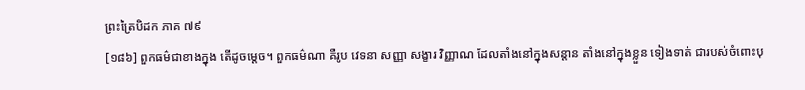ព្រះត្រៃបិដក ភាគ ៧៩
[១៨៦] ពួកធម៌ជាខាងក្នុង តើដូចម្តេច។ ពួកធម៌ណា គឺរូប វេទនា សញ្ញា សង្ខារ វិញ្ញាណ ដែលតាំងនៅក្នុងសន្តាន តាំងនៅក្នុងខ្លួន ទៀងទាត់ ជារបស់ចំពោះបុ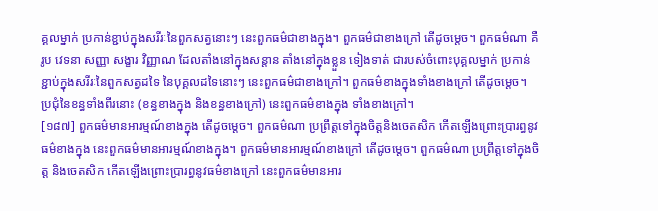គ្គលម្នាក់ ប្រកាន់ខ្ជាប់ក្នុងសរីរៈនៃពួកសត្វនោះៗ នេះពួកធម៌ជាខាងក្នុង។ ពួកធម៌ជាខាងក្រៅ តើដូចម្តេច។ ពួកធម៌ណា គឺរូប វេទនា សញ្ញា សង្ខារ វិញ្ញាណ ដែលតាំងនៅក្នុងសន្តាន តាំងនៅក្នុងខ្លួន ទៀងទាត់ ជារបស់ចំពោះបុគ្គលម្នាក់ ប្រកាន់ខ្ជាប់ក្នុងសរីរៈនៃពួកសត្វដទៃ នៃបុគ្គលដទៃនោះៗ នេះពួកធម៌ជាខាងក្រៅ។ ពួកធម៌ខាងក្នុងទាំងខាងក្រៅ តើដូចម្តេច។ ប្រជុំនៃខន្ធទាំងពីរនោះ (ខន្ធខាងក្នុង និងខន្ធខាងក្រៅ) នេះពួកធម៌ខាងក្នុង ទាំងខាងក្រៅ។
[១៨៧] ពួកធម៌មានអារម្មណ៍ខាងក្នុង តើដូចម្តេច។ ពួកធម៌ណា ប្រព្រឹត្តទៅក្នុងចិត្តនិងចេតសិក កើតឡើងព្រោះប្រារព្ធនូវធម៌ខាងក្នុង នេះពួកធម៌មានអារម្មណ៍ខាងក្នុង។ ពួកធម៌មានអារម្មណ៍ខាងក្រៅ តើដូចម្តេច។ ពួកធម៌ណា ប្រព្រឹត្តទៅក្នុងចិត្ត និងចេតសិក កើតឡើងព្រោះប្រារព្ធនូវធម៌ខាងក្រៅ នេះពួកធម៌មានអារ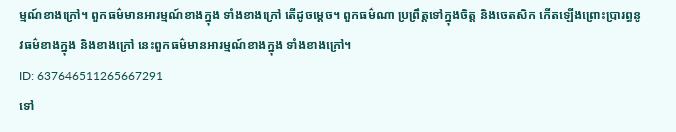ម្មណ៍ខាងក្រៅ។ ពួកធម៌មានអារម្មណ៍ខាងក្នុង ទាំងខាងក្រៅ តើដូចម្តេច។ ពួកធម៌ណា ប្រព្រឹត្តទៅក្នុងចិត្ត និងចេតសិក កើតឡើងព្រោះប្រារព្ធនូវធម៌ខាងក្នុង និងខាងក្រៅ នេះពួកធម៌មានអារម្មណ៍ខាងក្នុង ទាំងខាងក្រៅ។
ID: 637646511265667291
ទៅ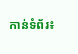កាន់ទំព័រ៖